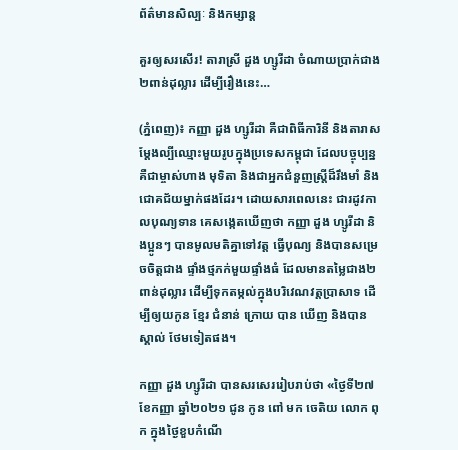ព័ត៌មានសិល្បៈ និងកម្សាន្ត

គួរឲ្យសរសើរ! តារាស្រី ដួង ហ្សូរីដា ចំណាយប្រាក់ជាង២ពាន់ដុល្លារ ដើម្បីរឿងនេះ…

(ភ្នំពេញ)៖ កញ្ញា ដួង ហ្សូរីដា គឺជាពិធីការិនី និងតារាសម្តែងល្បីឈ្មោះមួយរូបក្នុងប្រទេសកម្ពុជា ដែលបច្ចុប្បន្ន គឺជាម្ចាស់ហាង មុទិតា និងជាអ្នកជំនួញស្ត្រីដ៏រឹងមាំ និងជោគជ័យម្នាក់ផងដែរ។ ដោយសារពេលនេះ ជារដូវកាលបុណ្យទាន គេសង្កេតឃើញថា កញ្ញា ដួង ហ្សូរីដា និងប្អូនៗ បានមូលមតិគ្នាទៅវត្ត ធ្វើបុណ្យ និងបានសម្រេចចិត្តជាង ផ្ទាំងថ្មភក់មួយផ្ទាំងធំ ដែលមានតម្លៃជាង២ពាន់ដុល្លារ ដើម្បីទុកតម្កល់ក្នុងបរិវេណវត្តប្រាសាទ ដើម្បីឲ្យយកូន ខ្មែរ ជំនាន់ ក្រោយ បាន ឃើញ និងបានស្គាល់ ថែមទៀតផង។

កញ្ញា ដួង ហ្សូរីដា បានសរសេររៀបរាប់ថា «ថ្ងៃទី២៧ ខែកញ្ញា ឆ្នាំ២០២១ ជូន កូន ពៅ មក ចេតិយ លោក ពុក ក្នុងថ្ងៃខួបកំណើ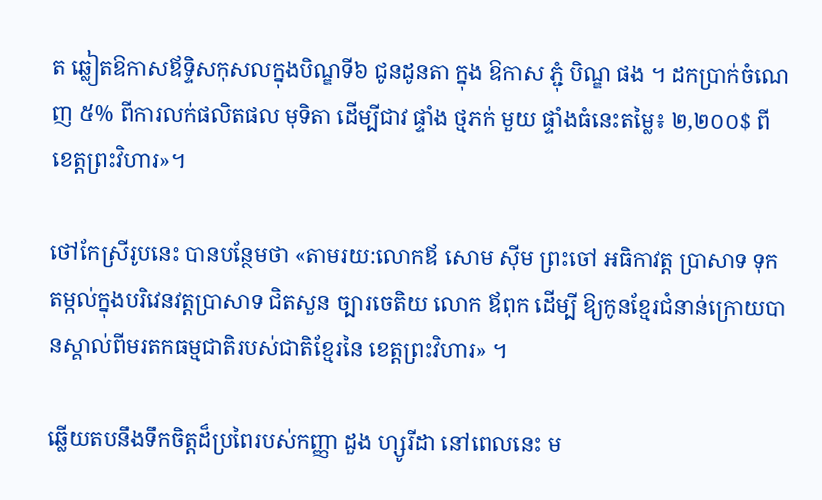ត ឆ្លៀតឱកាសឪទ្ទិសកុសលក្នុងបិណ្ឌទី៦ ជូនដូនតា ក្នុង ឱកាស ភ្ជុំ បិណ្ឌ ផង ។ ដកប្រាក់ចំណេញ ៥% ពីការលក់ផលិតផល មុទិតា ដើម្បីជាវ ផ្ទាំង ថ្មភក់ មួយ ផ្ទាំងធំនេះតម្លៃ៖ ២,២០០$ ពីខេត្តព្រះវិហារ»។

ថៅកែស្រីរូបនេះ បានបន្ថែមថា «តាមរយ:លោកឪ សោម ស៊ីម ព្រះចៅ អធិកាវត្ត ប្រាសាទ ទុកតម្កល់ក្នុងបរិវេនវត្តប្រាសាទ ជិតសួន ច្បារចេតិយ លោក ឪពុក ដើម្បី ឱ្យកូនខ្មែរជំនាន់ក្រោយបានស្គាល់ពីមរតកធម្មជាតិរបស់ជាតិខ្មែរនៃ ខេត្តព្រះវិហារ» ។

ឆ្លើយតបនឹងទឹកចិត្តដ៏ប្រពៃរបស់កញ្ញា ដួង ហ្សូរីដា នៅពេលនេះ ម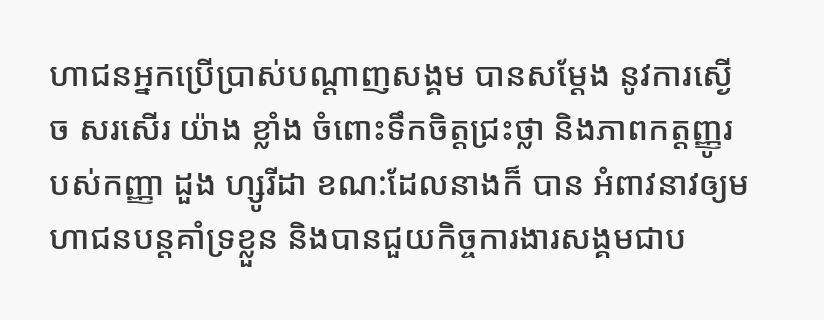ហាជនអ្នកប្រើប្រាស់បណ្ដាញសង្គម បានសម្ដែង នូវការស្ងើច សរសើរ យ៉ាង ខ្លាំង ចំពោះទឹកចិត្តជ្រះថ្លា និងភាពកត្តញ្ញូរបស់កញ្ញា ដួង ហ្សូរីដា ខណ:ដែលនាងក៏ បាន អំពាវនាវឲ្យមហាជនបន្តគាំទ្រខ្លួន និងបានជួយកិច្ចការងារសង្គមជាប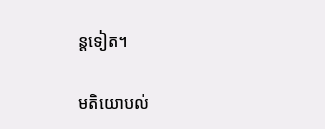ន្តទៀត។

មតិយោបល់